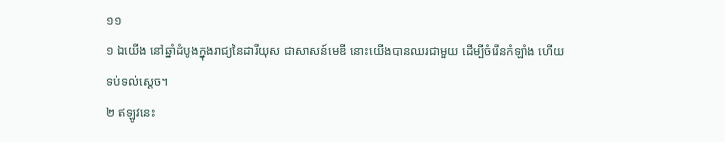១១
១ ឯយើង នៅឆ្នាំដំបូងក្នុងរាជ្យនៃដារីយុស ជាសាសន៍មេឌី នោះយើងបានឈរជាមួយ ដើម្បីចំរើនកំឡាំង ហើយទប់ទល់ស្តេច។
២ ឥឡូវនេះ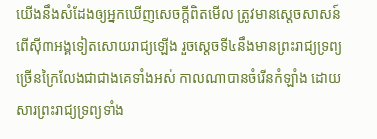យើងនឹងសំដែងឲ្យអ្នកឃើញសេចក្តីពិតមើល ត្រូវមានស្តេចសាសន៍ពើស៊ី៣អង្គទៀតសោយរាជ្យឡើង រួចស្តេចទី៤នឹងមានព្រះរាជ្យទ្រព្យច្រើនក្រៃលែងជាជាងគេទាំងអស់ កាលណាបានចំរើនកំឡាំង ដោយសារព្រះរាជ្យទ្រព្យទាំង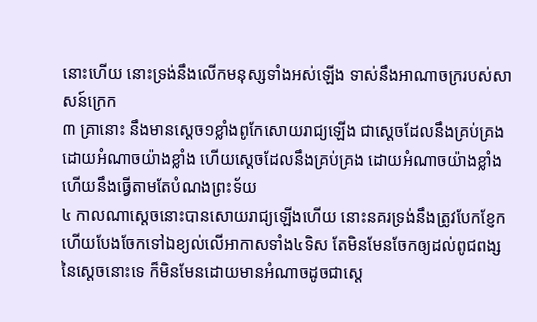នោះហើយ នោះទ្រង់នឹងលើកមនុស្សទាំងអស់ឡើង ទាស់នឹងអាណាចក្ររបស់សាសន៍ក្រេក
៣ គ្រានោះ នឹងមានស្តេច១ខ្លាំងពូកែសោយរាជ្យឡើង ជាស្តេចដែលនឹងគ្រប់គ្រងដោយអំណាចយ៉ាងខ្លាំង ហើយស្តេចដែលនឹងគ្រប់គ្រង ដោយអំណាចយ៉ាងខ្លាំង ហើយនឹងធ្វើតាមតែបំណងព្រះទ័យ
៤ កាលណាស្តេចនោះបានសោយរាជ្យឡើងហើយ នោះនគរទ្រង់នឹងត្រូវបែកខ្ញែកហើយបែងចែកទៅឯខ្យល់លើអាកាសទាំង៤ទិស តែមិនមែនចែកឲ្យដល់ពូជពង្សនៃស្តេចនោះទេ ក៏មិនមែនដោយមានអំណាចដូចជាស្តេ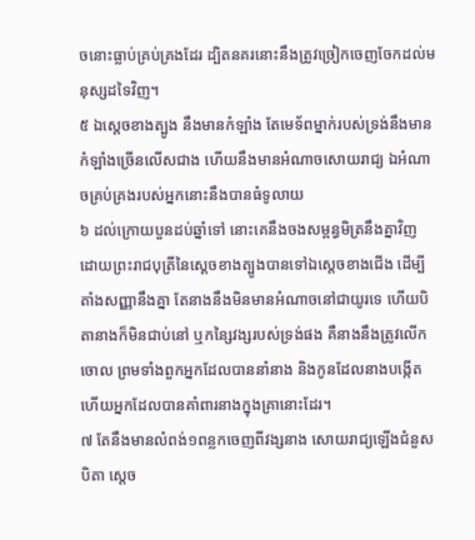ចនោះធ្លាប់គ្រប់គ្រងដែរ ដ្បិតនគរនោះនឹងត្រូវច្រៀកចេញចែកដល់មនុស្សដទៃវិញ។
៥ ឯស្តេចខាងត្បូង នឹងមានកំឡាំង តែមេទ័ពម្នាក់របស់ទ្រង់នឹងមានកំឡាំងច្រើនលើសជាង ហើយនឹងមានអំណាចសោយរាជ្យ ឯអំណាចគ្រប់គ្រងរបស់អ្នកនោះនឹងបានធំទូលាយ
៦ ដល់ក្រោយបួនដប់ឆ្នាំទៅ នោះគេនឹងចងសម្ពន្ធមិត្រនឹងគ្នាវិញ ដោយព្រះរាជបុត្រីនៃស្តេចខាងត្បូងបានទៅឯស្តេចខាងជើង ដើម្បីតាំងសញ្ញានឹងគ្នា តែនាងនឹងមិនមានអំណាចនៅជាយូរទេ ហើយបិតានាងក៏មិនជាប់នៅ ឬកន្សៃវង្សរបស់ទ្រង់ផង គឺនាងនឹងត្រូវលើកចោល ព្រមទាំងពួកអ្នកដែលបាននាំនាង និងកូនដែលនាងបង្កើត ហើយអ្នកដែលបានគាំពារនាងក្នុងគ្រានោះដែរ។
៧ តែនឹងមានលំពង់១ពន្លកចេញពីវង្សនាង សោយរាជ្យឡើងជំនួសបិតា ស្តេច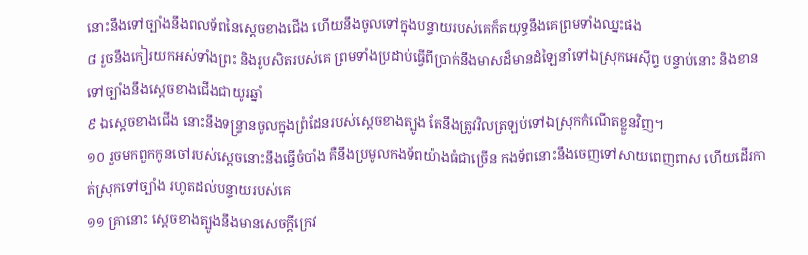នោះនឹងទៅច្បាំងនឹងពលទ័ពនៃស្តេចខាងជើង ហើយនឹងចូលទៅក្នុងបន្ទាយរបស់គេក៏តយុទ្ធនឹងគេព្រមទាំងឈ្នះផង
៨ រួចនឹងកៀរយកអស់ទាំងព្រះ និងរូបសិតរបស់គេ ព្រមទាំងប្រដាប់ធ្វើពីប្រាក់នឹងមាសដ៏មានដំឡៃនាំទៅឯស្រុកអេស៊ីព្ទ បន្ទាប់នោះ និងខានទៅច្បាំងនឹងស្តេចខាងជើងជាយូរឆ្នាំ
៩ ឯស្តេចខាងជើង នោះនឹងទន្ទ្រានចូលក្នុងព្រំដែនរបស់ស្តេចខាងត្បូង តែនឹងត្រូវវិលត្រឡប់ទៅឯស្រុកកំណើតខ្លួនវិញ។
១០ រួចមកពួកកូនចៅរបស់ស្តេចនោះនឹងធ្វើចំបាំង គឺនឹងប្រមូលកងទ័ពយ៉ាងធំជាច្រើន កងទ័ពនោះនឹងចេញទៅសាយពេញពាស ហើយដើរកាត់ស្រុកទៅច្បាំង រហូតដល់បន្ទាយរបស់គេ
១១ គ្រានោះ ស្តេចខាងត្បូងនឹងមានសេចក្តីក្រេវ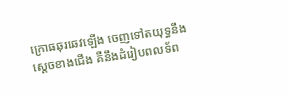ក្រោធឆុរឆេវឡើង ចេញទៅតយុទ្ធនឹងស្តេចខាងជើង គឺនឹងដំរៀបពលទ័ព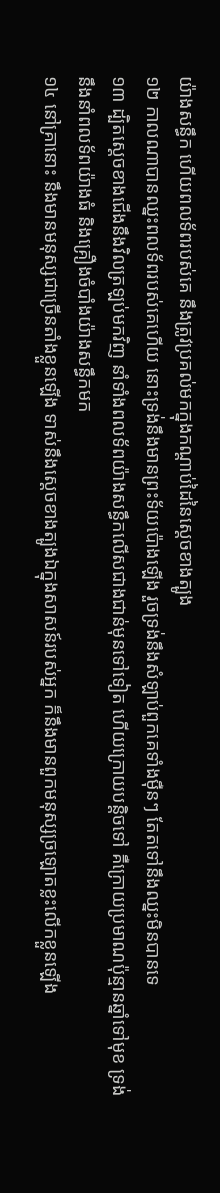យ៉ាងសន្ធឹក ហើយពលទ័ពរបស់គេ នឹងត្រូវប្រគល់មកក្នុងកណ្តាប់ដៃនៃស្តេចខាងត្បូង
១២ កាលណាបានឈ្នះពលទ័ពរបស់គេហើយ នោះទ្រង់នឹងមានព្រះទ័យប៉ោងឡើង រួចទ្រង់នឹងសំឡាប់ពួកគេទាំងម៉ឺនៗ តែតទៅនឹងឈ្នះមិនបានទេ
១៣ ដ្បិតស្តេចខាងជើងនឹងវិលត្រឡប់មកវិញ នាំទាំងពលទ័ពយ៉ាងសន្ធឹកលើសជាងជាន់មុនទៅទៀត ហើយក្រោយបន្តិចទៅ គឺក្រោយប្រមាណប៉ុន្មានឆ្នាំទៅមុខ ទ្រង់នឹងនាំពលទ័ពយ៉ាងធំ និងគ្រឿងចំបាំងយ៉ាងសន្ធឹកមក
១៤ នៅគ្រានោះ នឹងមានមនុស្សជាច្រើនតាំងខ្លួនឡើង ទាស់នឹងស្តេចខាងត្បូងឯក្នុងសាសន៍របស់អ្នក ក៏នឹងមានពួកមនុស្សច្រឡោតខ្លះលើកខ្លួនឡើង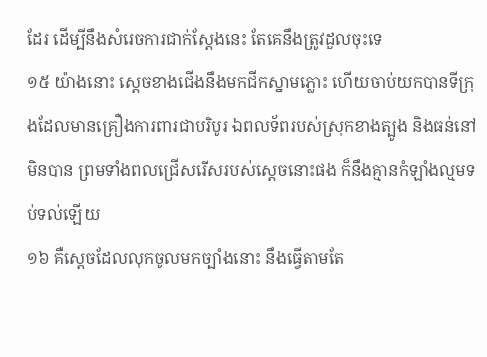ដែរ ដើម្បីនឹងសំរេចការជាក់ស្តែងនេះ តែគេនឹងត្រូវដួលចុះទេ
១៥ យ៉ាងនោះ ស្តេចខាងជើងនឹងមកជីកស្នាមភ្លោះ ហើយចាប់យកបានទីក្រុងដែលមានគ្រឿងការពារជាបរិបូរ ឯពលទ័ពរបស់ស្រុកខាងត្បូង និងធន់នៅមិនបាន ព្រមទាំងពលជ្រើសរើសរបស់ស្តេចនោះផង ក៏នឹងគ្មានកំឡាំងល្មមទប់ទល់ឡើយ
១៦ គឺស្តេចដែលលុកចូលមកច្បាំងនោះ នឹងធ្វើតាមតែ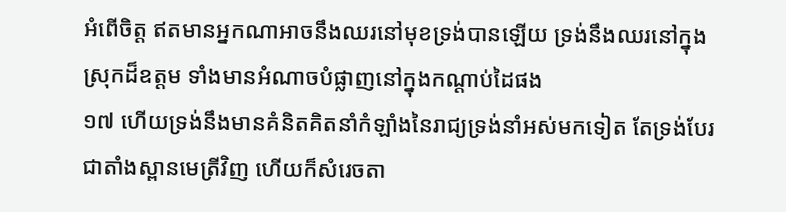អំពើចិត្ត ឥតមានអ្នកណាអាចនឹងឈរនៅមុខទ្រង់បានឡើយ ទ្រង់នឹងឈរនៅក្នុងស្រុកដ៏ឧត្តម ទាំងមានអំណាចបំផ្លាញនៅក្នុងកណ្តាប់ដៃផង
១៧ ហើយទ្រង់នឹងមានគំនិតគិតនាំកំឡាំងនៃរាជ្យទ្រង់នាំអស់មកទៀត តែទ្រង់បែរជាតាំងស្ពានមេត្រីវិញ ហើយក៏សំរេចតា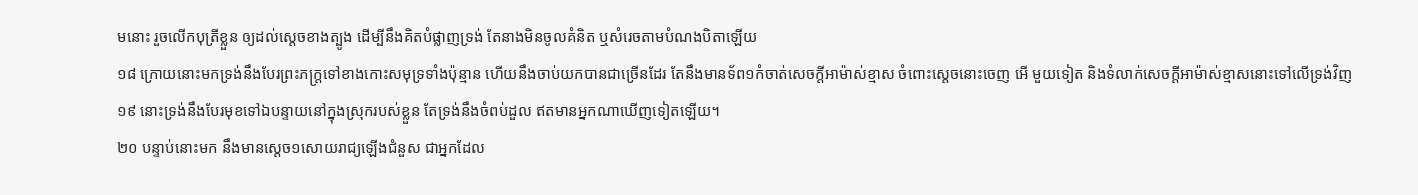មនោះ រួចលើកបុត្រីខ្លួន ឲ្យដល់ស្តេចខាងត្បូង ដើម្បីនឹងគិតបំផ្លាញទ្រង់ តែនាងមិនចូលគំនិត ឬសំរេចតាមបំណងបិតាឡើយ
១៨ ក្រោយនោះមកទ្រង់នឹងបែរព្រះភក្ត្រទៅខាងកោះសមុទ្រទាំងប៉ុន្មាន ហើយនឹងចាប់យកបានជាច្រើនដែរ តែនឹងមានទ័ព១កំចាត់សេចក្តីអាម៉ាស់ខ្មាស ចំពោះស្តេចនោះចេញ អើ មួយទៀត និងទំលាក់សេចក្តីអាម៉ាស់ខ្មាសនោះទៅលើទ្រង់វិញ
១៩ នោះទ្រង់នឹងបែរមុខទៅឯបន្ទាយនៅក្នុងស្រុករបស់ខ្លួន តែទ្រង់នឹងចំពប់ដួល ឥតមានអ្នកណាឃើញទៀតឡើយ។
២០ បន្ទាប់នោះមក នឹងមានស្តេច១សោយរាជ្យឡើងជំនួស ជាអ្នកដែល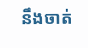នឹងចាត់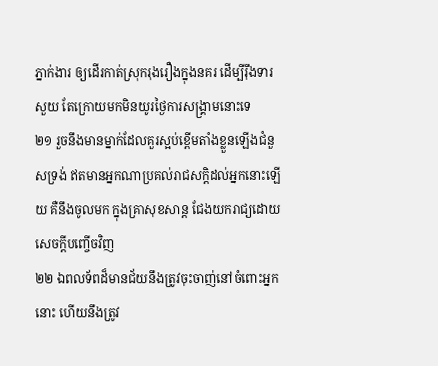ភ្នាក់ងារ ឲ្យដើរកាត់ស្រុករុងរឿងក្នុងនគរ ដើម្បីរ៉ឹងទារសួយ តែក្រោយមកមិនយូរថ្ងៃការសង្គ្រាមនោះទេ
២១ រួចនឹងមានម្នាក់ដែលគួរស្អប់ខ្ពើមតាំងខ្លួនឡើងជំនួសទ្រង់ ឥតមានអ្នកណាប្រគល់រាជសក្តិដល់អ្នកនោះឡើយ គឺនឹងចូលមក ក្នុងគ្រាសុខសាន្ត ជែងយករាជ្យដោយសេចក្តីបញ្ចើចវិញ
២២ ឯពលទ័ពដ៏មានជ័យនឹងត្រូវចុះចាញ់នៅចំពោះអ្នកនោះ ហើយនឹងត្រូវ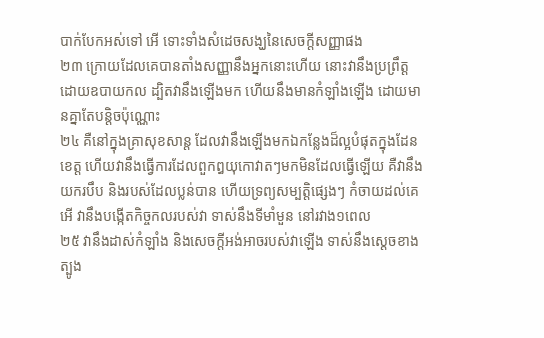បាក់បែកអស់ទៅ អើ ទោះទាំងសំដេចសង្ឃនៃសេចក្តីសញ្ញាផង
២៣ ក្រោយដែលគេបានតាំងសញ្ញានឹងអ្នកនោះហើយ នោះវានឹងប្រព្រឹត្តដោយឧបាយកល ដ្បិតវានឹងឡើងមក ហើយនឹងមានកំឡាំងឡើង ដោយមានគ្នាតែបន្តិចប៉ុណ្ណោះ
២៤ គឺនៅក្នុងគ្រាសុខសាន្ត ដែលវានឹងឡើងមកឯកន្លែងដ៏ល្អបំផុតក្នុងដែនខេត្ត ហើយវានឹងធ្វើការដែលពួកឰយុកោវាតៗមកមិនដែលធ្វើឡើយ គឺវានឹងយករបឹប និងរបស់ដែលប្លន់បាន ហើយទ្រព្យសម្បត្តិផ្សេងៗ កំចាយដល់គេអើ វានឹងបង្កើតកិច្ចកលរបស់វា ទាស់នឹងទីមាំមួន នៅរវាង១ពេល
២៥ វានឹងដាស់កំឡាំង និងសេចក្តីអង់អាចរបស់វាឡើង ទាស់នឹងស្តេចខាងត្បូង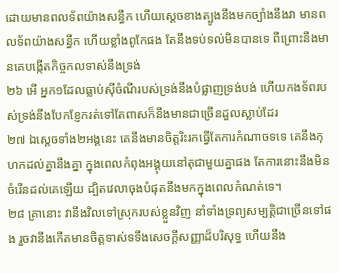ដោយមានពលទ័ពយ៉ាងសន្ធឹក ហើយស្តេចខាងត្បូងនឹងមកច្បាំងនឹងវា មានពលទ័ពយ៉ាងសន្ធឹក ហើយខ្លាំងពូកែផង តែនឹងទប់ទល់មិនបានទេ ពីព្រោះនឹងមានគេបង្កើតកិច្ចកលទាស់នឹងទ្រង់
២៦ អើ អ្នក១ដែលធ្លាប់ស៊ីចំណីរបស់ទ្រង់នឹងបំផ្លាញទ្រង់បង់ ហើយកងទ័ពរបស់ទ្រង់នឹងបែកខ្ញែករត់ទៅតែពាសក៏នឹងមានជាច្រើនដួលស្លាប់ដែរ
២៧ ឯស្តេចទាំង២អង្គនេះ គេនឹងមានចិត្តរិះរកធ្វើតែការកំណាចទទេ គេនឹងកុហកដល់គ្នានឹងគ្នា ក្នុងពេលកំពុងអង្គុយនៅតុជាមួយគ្នាផង តែការនោះនឹងមិនចំរើនដល់គេឡើយ ដ្បិតវេលាចុងបំផុតនឹងមកក្នុងពេលកំណត់ទេ។
២៨ គ្រានោះ វានឹងវិលទៅស្រុករបស់ខ្លួនវិញ នាំទាំងទ្រព្យសម្បត្តិជាច្រើនទៅផង រួចវានឹងកើតមានចិត្តទាស់ទទឹងសេចក្តីសញ្ញាដ៏បរិសុទ្ធ ហើយនឹង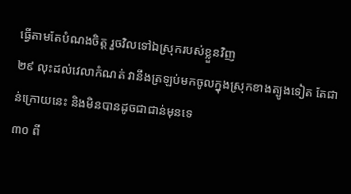ធ្វើតាមតែបំណងចិត្ត រួចវិលទៅឯស្រុករបស់ខ្លួនវិញ
២៩ លុះដល់វេលាកំណត់ វានឹងត្រឡប់មកចូលក្នុងស្រុកខាងត្បូងទៀត តែជាន់ក្រោយនេះ និងមិនបានដូចជាជាន់មុនទេ
៣០ ពី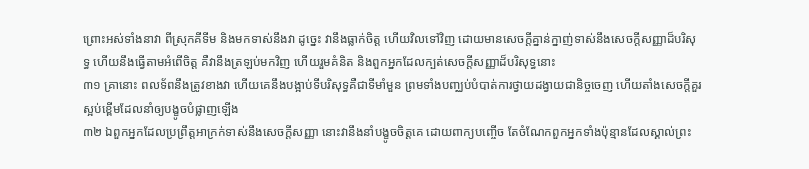ព្រោះអស់ទាំងនាវា ពីស្រុកគីទីម និងមកទាស់នឹងវា ដូច្នេះ វានឹងធ្លាក់ចិត្ត ហើយវិលទៅវិញ ដោយមានសេចក្តីគ្នាន់ក្នាញ់ទាស់នឹងសេចក្តីសញ្ញាដ៏បរិសុទ្ធ ហើយនឹងធ្វើតាមអំពើចិត្ត គឺវានឹងត្រឡប់មកវិញ ហើយរួមគំនិត និងពួកអ្នកដែលក្បត់សេចក្តីសញ្ញាដ៏បរិសុទ្ធនោះ
៣១ គ្រានោះ ពលទ័ពនឹងត្រូវខាងវា ហើយគេនឹងបង្អាប់ទីបរិសុទ្ធគឺជាទីមាំមួន ព្រមទាំងបញ្ឈប់បំបាត់ការថ្វាយដង្វាយជានិច្ចចេញ ហើយតាំងសេចក្តីគួរស្អប់ខ្ពើមដែលនាំឲ្យបង្ខូចបំផ្លាញឡើង
៣២ ឯពួកអ្នកដែលប្រព្រឹត្តអាក្រក់ទាស់នឹងសេចក្តីសញ្ញា នោះវានឹងនាំបង្ខូចចិត្តគេ ដោយពាក្យបញ្ចើច តែចំណែកពួកអ្នកទាំងប៉ុន្មានដែលស្គាល់ព្រះ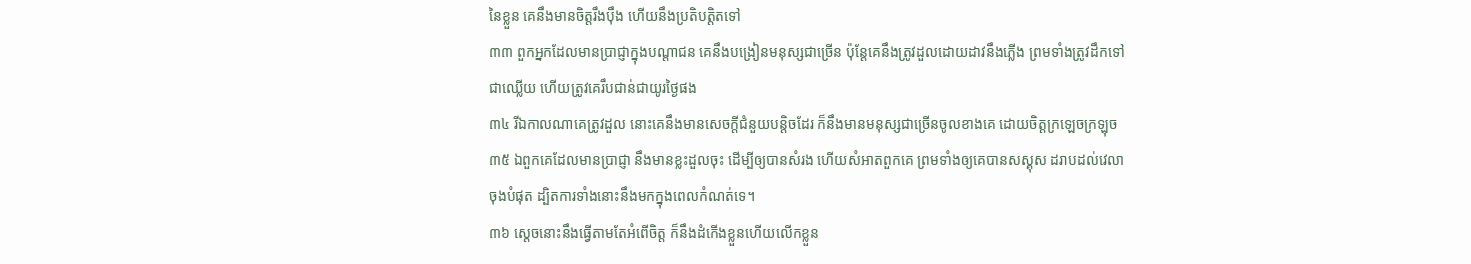នៃខ្លួន គេនឹងមានចិត្តរឹងប៉ឹង ហើយនឹងប្រតិបត្តិតទៅ
៣៣ ពួកអ្នកដែលមានប្រាជ្ញាក្នុងបណ្តាជន គេនឹងបង្រៀនមនុស្សជាច្រើន ប៉ុន្តែគេនឹងត្រូវដួលដោយដាវនឹងភ្លើង ព្រមទាំងត្រូវដឹកទៅជាឈ្លើយ ហើយត្រូវគេរឹបជាន់ជាយូរថ្ងៃផង
៣៤ រីឯកាលណាគេត្រូវដួល នោះគេនឹងមានសេចក្តីជំនួយបន្តិចដែរ ក៏នឹងមានមនុស្សជាច្រើនចូលខាងគេ ដោយចិត្តក្រឡេចក្រឡុច
៣៥ ឯពួកគេដែលមានប្រាជ្ញា នឹងមានខ្លះដួលចុះ ដើម្បីឲ្យបានសំរង ហើយសំអាតពួកគេ ព្រមទាំងឲ្យគេបានសស្គុស ដរាបដល់វេលាចុងបំផុត ដ្បិតការទាំងនោះនឹងមកក្នុងពេលកំណត់ទេ។
៣៦ ស្តេចនោះនឹងធ្វើតាមតែអំពើចិត្ត ក៏នឹងដំកើងខ្លួនហើយលើកខ្លួន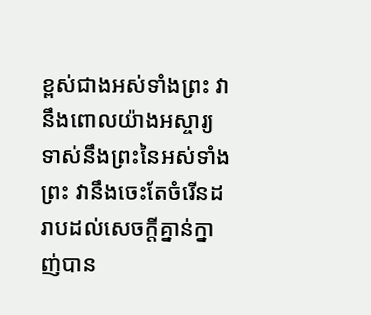ខ្ពស់ជាងអស់ទាំងព្រះ វានឹងពោលយ៉ាងអស្ចារ្យ ទាស់នឹងព្រះនៃអស់ទាំងព្រះ វានឹងចេះតែចំរើនដរាបដល់សេចក្តីគ្នាន់ក្នាញ់បាន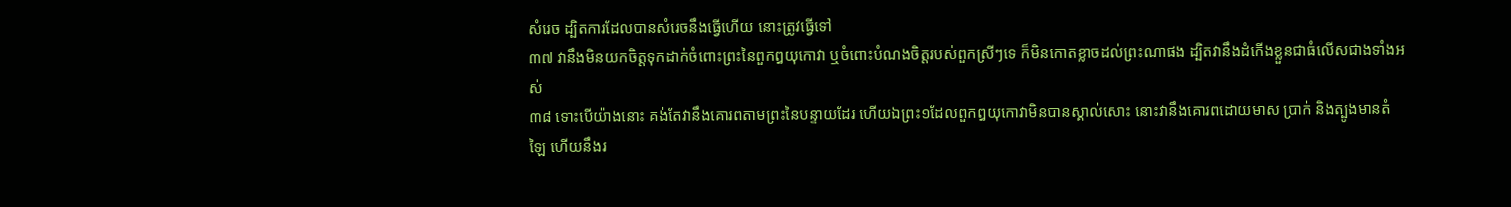សំរេច ដ្បិតការដែលបានសំរេចនឹងធ្វើហើយ នោះត្រូវធ្វើទៅ
៣៧ វានឹងមិនយកចិត្តទុកដាក់ចំពោះព្រះនៃពួកឰយុកោវា ឬចំពោះបំណងចិត្តរបស់ពួកស្រីៗទេ ក៏មិនកោតខ្លាចដល់ព្រះណាផង ដ្បិតវានឹងដំកើងខ្លួនជាធំលើសជាងទាំងអស់
៣៨ ទោះបើយ៉ាងនោះ គង់តែវានឹងគោរពតាមព្រះនៃបន្ទាយដែរ ហើយឯព្រះ១ដែលពួកឰយុកោវាមិនបានស្គាល់សោះ នោះវានឹងគោរពដោយមាស ប្រាក់ និងត្បូងមានតំឡៃ ហើយនឹងរ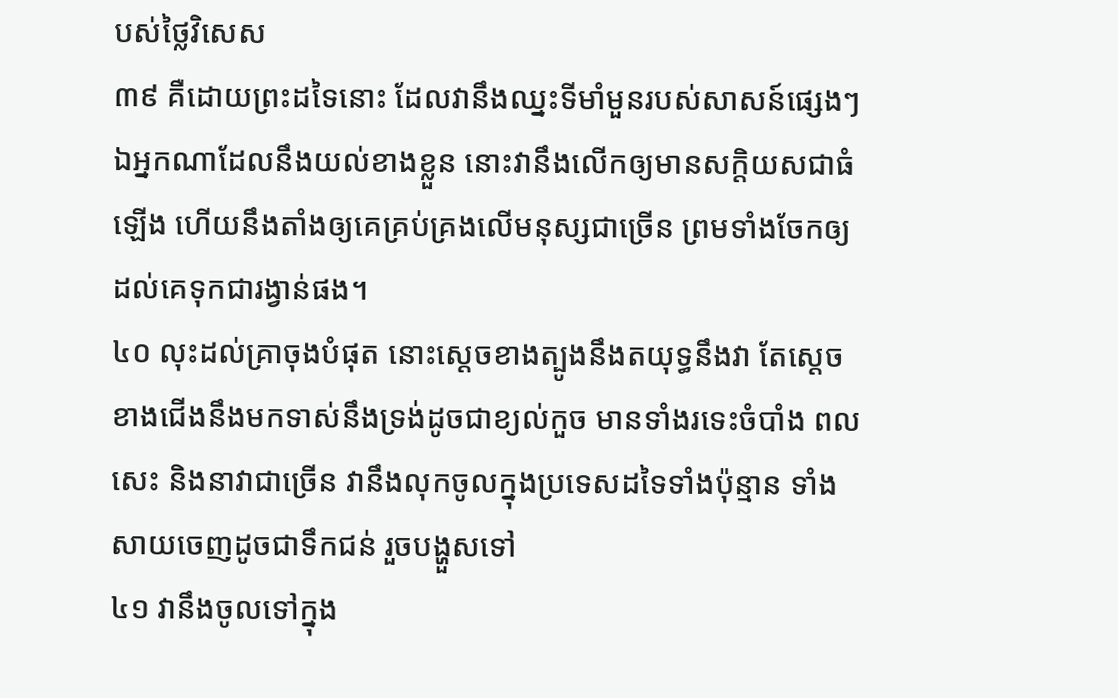បស់ថ្លៃវិសេស
៣៩ គឺដោយព្រះដទៃនោះ ដែលវានឹងឈ្នះទីមាំមួនរបស់សាសន៍ផ្សេងៗ ឯអ្នកណាដែលនឹងយល់ខាងខ្លួន នោះវានឹងលើកឲ្យមានសក្តិយសជាធំឡើង ហើយនឹងតាំងឲ្យគេគ្រប់គ្រងលើមនុស្សជាច្រើន ព្រមទាំងចែកឲ្យដល់គេទុកជារង្វាន់ផង។
៤០ លុះដល់គ្រាចុងបំផុត នោះស្តេចខាងត្បូងនឹងតយុទ្ធនឹងវា តែស្តេចខាងជើងនឹងមកទាស់នឹងទ្រង់ដូចជាខ្យល់កួច មានទាំងរទេះចំបាំង ពលសេះ និងនាវាជាច្រើន វានឹងលុកចូលក្នុងប្រទេសដទៃទាំងប៉ុន្មាន ទាំងសាយចេញដូចជាទឹកជន់ រួចបង្ហួសទៅ
៤១ វានឹងចូលទៅក្នុង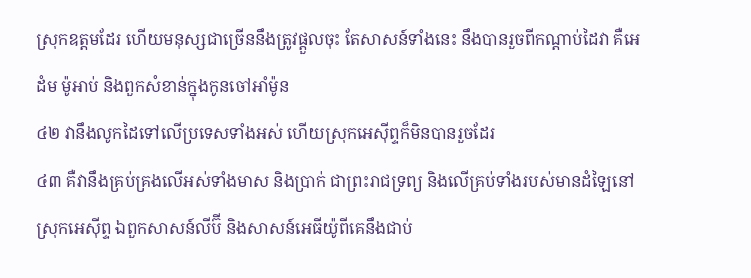ស្រុកឧត្តមដែរ ហើយមនុស្សជាច្រើននឹងត្រូវផ្តួលចុះ តែសាសន៍ទាំងនេះ នឹងបានរួចពីកណ្តាប់ដៃវា គឺអេដំម ម៉ូអាប់ និងពួកសំខាន់ក្នុងកូនចៅអាំម៉ូន
៤២ វានឹងលូកដៃទៅលើប្រទេសទាំងអស់ ហើយស្រុកអេស៊ីព្ទក៏មិនបានរួចដែរ
៤៣ គឺវានឹងគ្រប់គ្រងលើអស់ទាំងមាស និងប្រាក់ ជាព្រះរាជទ្រព្យ និងលើគ្រប់ទាំងរបស់មានដំឡៃនៅស្រុកអេស៊ីព្ទ ឯពួកសាសន៍លីប៊ី និងសាសន៍អេធីយ៉ូពីគេនឹងជាប់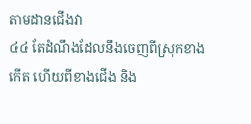តាមដានជើងវា
៤៤ តែដំណឹងដែលនឹងចេញពីស្រុកខាងកើត ហើយពីខាងជើង និង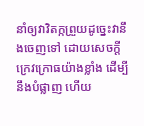នាំឲ្យវាវិតក្កព្រួយដូច្នេះវានឹងចេញទៅ ដោយសេចក្តីក្រេវក្រោធយ៉ាងខ្លាំង ដើម្បីនឹងបំផ្លាញ ហើយ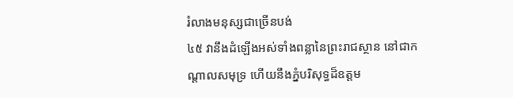រំលាងមនុស្សជាច្រើនបង់
៤៥ វានឹងដំឡើងអស់ទាំងពន្លានៃព្រះរាជស្ថាន នៅជាកណ្តាលសមុទ្រ ហើយនឹងភ្នំបរិសុទ្ធដ៏ឧត្តម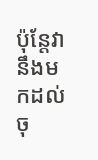ប៉ុន្តែវានឹងមកដល់ចុ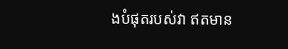ងបំផុតរបស់វា ឥតមាន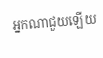អ្នកណាជួយឡើយ